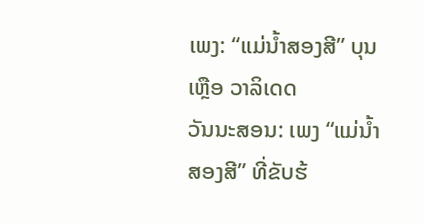ເພງ: “ແມ່ນ້ຳສອງສີ” ບຸນເຫຼືອ ວາລິເດດ
ວັນນະສອນ: ເພງ “ແມ່ນ້ຳສອງສີ” ທີ່ຂັບຮ້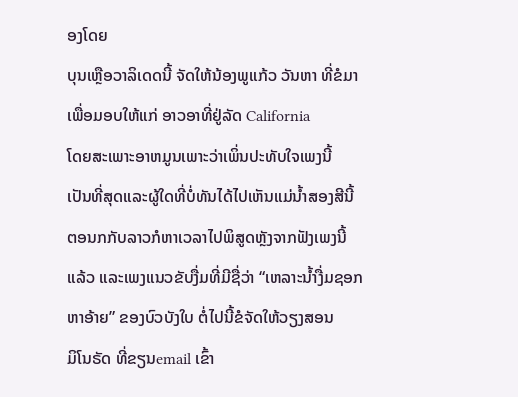ອງໂດຍ
ບຸນເຫຼືອວາລິເດດນີ້ ຈັດໃຫ້ນ້ອງພູແກ້ວ ວັນຫາ ທີ່ຂໍມາ
ເພື່ອມອບໃຫ້ແກ່ ອາວອາທີ່ຢູ່ລັດ California
ໂດຍສະເພາະອາຫມູນເພາະວ່າເພິ່ນປະທັບໃຈເພງນີ້
ເປັນທີ່ສຸດແລະຜູ້ໃດທີ່ບໍ່ທັນໄດ້ໄປເຫັນແມ່ນ້ຳສອງສີນີ້
ຕອນກກັບລາວກໍຫາເວລາໄປພິສູດຫຼັງຈາກຟັງເພງນີ້
ແລ້ວ ແລະເພງແນວຂັບງື່ມທີ່ມີຊື່ວ່າ “ເຫລາະນ້ຳງື່ມຊອກ
ຫາອ້າຍ” ຂອງບົວບັງໃບ ຕໍ່ໄປນີ້ຂໍຈັດໃຫ້ວຽງສອນ
ມິໂນຣັດ ທີ່ຂຽນemail ເຂົ້າ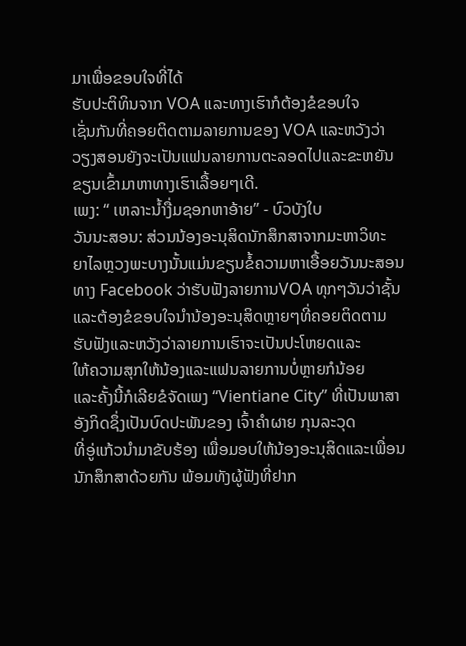ມາເພື່ອຂອບໃຈທີ່ໄດ້
ຮັບປະຕິທິນຈາກ VOA ແລະທາງເຮົາກໍຕ້ອງຂໍຂອບໃຈ
ເຊັ່ນກັນທີ່ຄອຍຕິດຕາມລາຍການຂອງ VOA ແລະຫວັງວ່າ
ວຽງສອນຍັງຈະເປັນແຟນລາຍການຕະລອດໄປແລະຂະຫຍັນ
ຂຽນເຂົ້າມາຫາທາງເຮົາເລື້ອຍໆເດີ.
ເພງ: “ ເຫລາະນ້ຳງື່ມຊອກຫາອ້າຍ” - ບົວບັງໃບ
ວັນນະສອນ: ສ່ວນນ້ອງອະນຸສິດນັກສຶກສາຈາກມະຫາວິທະ
ຍາໄລຫຼວງພະບາງນັ້ນແມ່ນຂຽນຂໍ້ຄວາມຫາເອື້ອຍວັນນະສອນ
ທາງ Facebook ວ່າຮັບຟັງລາຍການVOA ທຸກໆວັນວ່າຊັ້ນ
ແລະຕ້ອງຂໍຂອບໃຈນຳນ້ອງອະນຸສິດຫຼາຍໆທີ່ຄອຍຕິດຕາມ
ຮັບຟັງແລະຫວັງວ່າລາຍການເຮົາຈະເປັນປະໂຫຍດແລະ
ໃຫ້ຄວາມສຸກໃຫ້ນ້ອງແລະແຟນລາຍການບໍ່ຫຼາຍກໍນ້ອຍ
ແລະຄັ້ງນີ້ກໍເລີຍຂໍຈັດເພງ “Vientiane City” ທີ່ເປັນພາສາ
ອັງກິດຊຶ່ງເປັນບົດປະພັນຂອງ ເຈົ້າຄຳຜາຍ ກຸນລະວຸດ
ທີ່ອູ່ແກ້ວນຳມາຂັບຮ້ອງ ເພື່ອມອບໃຫ້ນ້ອງອະນຸສິດແລະເພື່ອນ
ນັກສຶກສາດ້ວຍກັນ ພ້ອມທັງຜູ້ຟັງທີ່ຢາກ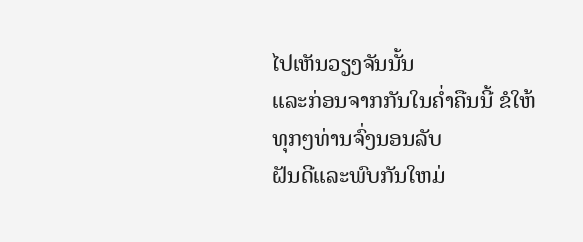ໄປເຫັນວຽງຈັນນັ້ນ
ແລະກ່ອນຈາກກັນໃນຄ່ຳຄືນນີ້ ຂໍໃຫ້ທຸກໆທ່ານຈົ່ງນອນລັບ
ຝັນດີແລະພົບກັນໃຫມ່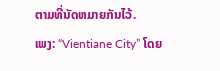ຕາມທີ່ນັດຫມາຍກັນໄວ້.
ເພງ: “Vientiane City” ໂດຍ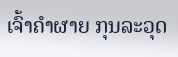ເຈົ້າຄຳຜາຍ ກຸນລະວຸດ